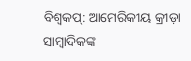ବିଶ୍ବକପ୍: ଆମେରିକୀୟ କ୍ରୀଡ଼ା ସାମ୍ବାଦିକଙ୍କ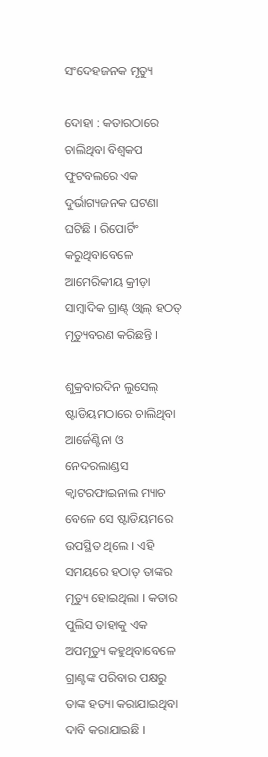ସଂଦେହଜନକ ମୃତ୍ୟୁ

ଦୋହା : କତାରଠାରେ ଚାଲିଥିବା ବିଶ୍ବକପ ଫୁଟବଲରେ ଏକ ଦୁର୍ଭାଗ୍ୟଜନକ ଘଟଣା ଘଟିଛି । ରିପୋର୍ଟିଂ କରୁଥିବାବେଳେ ଆମେରିକୀୟ କ୍ରୀଡ଼ା ସାମ୍ବାଦିକ ଗ୍ରାଣ୍ଟ୍ ଓ୍ବାଲ୍ ହଠତ୍ ମୃତ୍ୟୁବରଣ କରିଛନ୍ତି ।

ଶୁକ୍ରବାରଦିନ ଲୁସେଲ୍ ଷ୍ଟାଡିୟମଠାରେ ଚାଲିଥିବା ଆର୍ଜେଣ୍ଟିନା ଓ ନେଦରଲାଣ୍ଡସ କ୍ବାଟରଫାଇନାଲ ମ୍ୟାଚ ବେଳେ ସେ ଷ୍ଟାଡିୟମରେ ଉପସ୍ଥିତ ଥିଲେ । ଏହି ସମୟରେ ହଠାତ୍ ତାଙ୍କର ମୃତ୍ୟୁ ହୋଇଥିଲା । କତାର ପୁଲିସ ତାହାକୁ ଏକ ଅପମୃତ୍ୟୁ କହୁଥିବାବେଳେ ଗ୍ରାଣ୍ଟଙ୍କ ପରିବାର ପକ୍ଷରୁ ତାଙ୍କ ହତ୍ୟା କରାଯାଇଥିବା ଦାବି କରାଯାଇଛି ।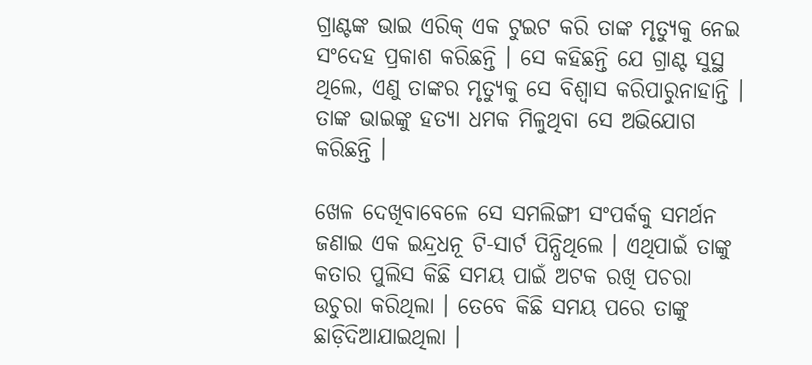ଗ୍ରାଣ୍ଟଙ୍କ ଭାଇ ଏରିକ୍ ଏକ ଟୁଇଟ କରି ତାଙ୍କ ମୃତ୍ୟୁକୁ ନେଇ ସଂଦେହ ପ୍ରକାଶ କରିଛନ୍ତି । ସେ କହିଛନ୍ତି ଯେ ଗ୍ରାଣ୍ଟ ସୁସ୍ଥ ଥିଲେ, ଏଣୁ ତାଙ୍କର ମୃତ୍ୟୁକୁ ସେ ବିଶ୍ବାସ କରିପାରୁନାହାନ୍ତି । ତାଙ୍କ ଭାଇଙ୍କୁ ହତ୍ୟା ଧମକ ମିଳୁଥିବା ସେ ଅଭିଯୋଗ କରିଛନ୍ତି ।

ଖେଳ ଦେଖିବାବେଳେ ସେ ସମଲିଙ୍ଗୀ ସଂପର୍କକୁ ସମର୍ଥନ ଜଣାଇ ଏକ ଇନ୍ଦ୍ରଧନୂ ଟି-ସାର୍ଟ ପିନ୍ଧିଥିଲେ । ଏଥିପାଇଁ ତାଙ୍କୁ କତାର ପୁଲିସ କିଛି ସମୟ ପାଇଁ ଅଟକ ରଖି ପଚରା ଉଚୁରା କରିଥିଲା । ତେବେ କିଛି ସମୟ ପରେ ତାଙ୍କୁ ଛାଡ଼ିଦିଆଯାଇଥିଲା ।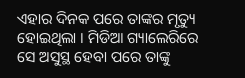ଏହାର ଦିନକ ପରେ ତାଙ୍କର ମୃତ୍ୟୁ ହୋଇଥିଲା । ମିଡିଆ ଗ୍ୟାଲେରିରେ ସେ ଅସୁସ୍ଥ ହେବା ପରେ ତାଙ୍କୁ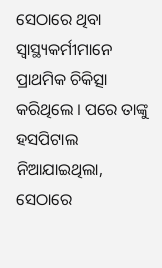ସେଠାରେ ଥିବା ସ୍ବାସ୍ଥ୍ୟକର୍ମୀମାନେ ପ୍ରାଥମିକ ଚିକିତ୍ସା କରିଥିଲେ । ପରେ ତାଙ୍କୁ ହସପିଟାଲ ନିଆଯାଇଥିଲା, ସେଠାରେ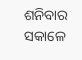ଶନିବାର ସକାଳେ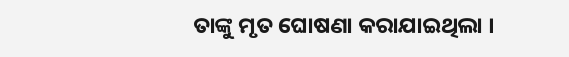ତାଙ୍କୁ ମୃତ ଘୋଷଣା କରାଯାଇଥିଲା ।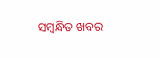ସମ୍ବନ୍ଧିତ ଖବର